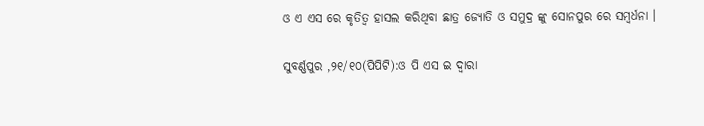ଓ ଏ ଏସ ରେ କୃତିତ୍ୱ ହାସଲ କରିଥିବା ଛାତ୍ର ଜ୍ୟୋତି ଓ ସମୁଦ୍ର ଙ୍କୁ ସୋନପୁର ରେ ସମ୍ବର୍ଧନା ।

ସୁବର୍ଣ୍ଣପୁର ,୨୧/୧୦(ପିପିଟି):ଓ ପି ଏସ ଇ ଦ୍ଵାରା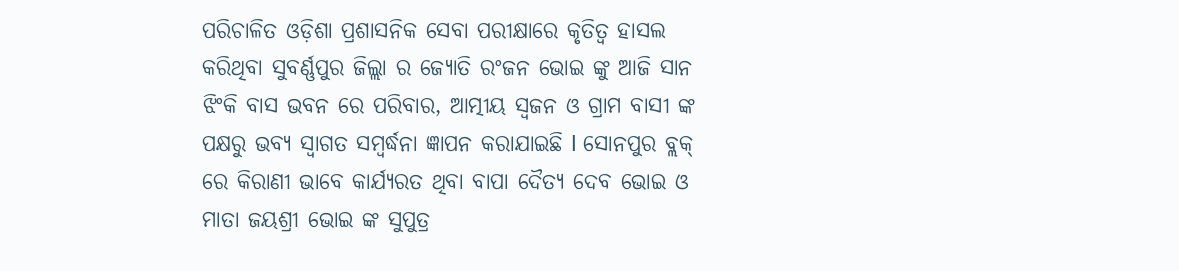ପରିଚାଳିତ ଓଡ଼ିଶା ପ୍ରଶାସନିକ ସେବା ପରୀକ୍ଷାରେ କୃତିତ୍ବ ହାସଲ କରିଥିବା ସୁବର୍ଣ୍ଣପୁର ଜିଲ୍ଲା ର ଜ୍ୟୋତି ରଂଜନ ଭୋଇ ଙ୍କୁ ଆଜି ସାନ ଝିଂକି ବାସ ଭବନ ରେ ପରିବାର, ଆତ୍ମୀୟ ସ୍ଵଜନ ଓ ଗ୍ରାମ ବାସୀ ଙ୍କ ପକ୍ଷରୁ ଭବ୍ୟ ସ୍ଵାଗତ ସମ୍ବର୍ଦ୍ଧନା ଜ୍ଞାପନ କରାଯାଇଛି l ସୋନପୁର ବ୍ଲକ୍ ରେ କିରାଣୀ ଭାବେ କାର୍ଯ୍ୟରତ ଥିବା ବାପା ଦୈତ୍ୟ ଦେବ ଭୋଇ ଓ ମାତା ଜୟଶ୍ରୀ ଭୋଇ ଙ୍କ ସୁପୁତ୍ର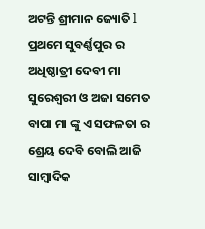ଅଟନ୍ତି ଶ୍ରୀମାନ ଜ୍ୟୋତି l ପ୍ରଥମେ ସୁବର୍ଣ୍ଣପୁର ର ଅଧିଷ୍ଠାତ୍ରୀ ଦେବୀ ମା ସୁରେଶ୍ଵରୀ ଓ ଅଜା ସମେତ ବାପା ମା ଙ୍କୁ ଏ ସଫଳତା ର ଶ୍ରେୟ ଦେବି ବୋଲି ଆଜି ସାମ୍ୱାଦିକ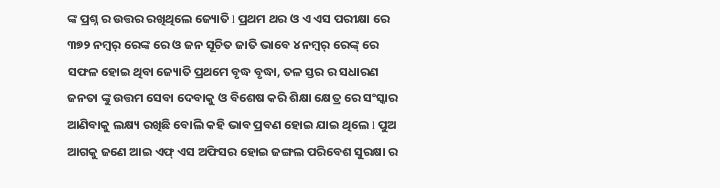ଙ୍କ ପ୍ରଶ୍ନ ର ଉତ୍ତର ରଖିଥିଲେ ଜ୍ୟୋତି l ପ୍ରଥମ ଥର ଓ ଏ ଏସ ପରୀକ୍ଷା ରେ ୩୭୨ ନମ୍ୱର୍ ରେଙ୍କ ରେ ଓ ଜନ ସୂଚିତ ଜାତି ଭାବେ ୪ ନମ୍ୱର୍ ରେଙ୍କ୍ ରେ ସଫଳ ହୋଇ ଥିବା ଜ୍ୟୋତି ପ୍ରଥମେ ବୃଦ୍ଧ ବୃଦ୍ଧା, ତଳ ସ୍ତର ର ସଧାରଣ ଜନତା ଙ୍କୁ ଉତ୍ତମ ସେବା ଦେବାକୁ ଓ ବିଶେଷ କରି ଶିକ୍ଷା କ୍ଷେତ୍ର ରେ ସଂସ୍କାର ଆଣିବାକୁ ଲକ୍ଷ୍ୟ ରଖିଛି ବୋଲି କହି ଭାବ ପ୍ରବଣ ହୋଇ ଯାଇ ଥିଲେ l ପୁଅ ଆଗକୁ ଜଣେ ଆଇ ଏଫ୍ ଏସ ଅଫିସର ହୋଇ ଜଙ୍ଗଲ ପରିବେଶ ସୁରକ୍ଷା ର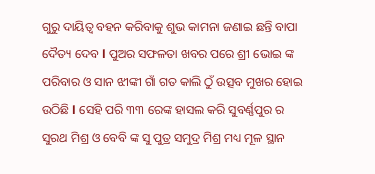ଗୁରୁ ଦାୟିତ୍ୱ ବହନ କରିବାକୁ ଶୁଭ କାମନା ଜଣାଇ ଛନ୍ତି ବାପା ଦୈତ୍ୟ ଦେବ l ପୁଅର ସଫଳତା ଖବର ପରେ ଶ୍ରୀ ଭୋଇ ଙ୍କ ପରିବାର ଓ ସାନ ଝୀଙ୍କୀ ଗାଁ ଗତ କାଲି ଠୁଁ ଉତ୍ସବ ମୁଖର ହୋଇ ଉଠିଛି l ସେହି ପରି ୩୩ ରେଙ୍କ ହାସଲ କରି ସୁବର୍ଣ୍ଣପୁର ର ସୁରଥ ମିଶ୍ର ଓ ବେବି ଙ୍କ ସୁ ପୁତ୍ର ସମୁଦ୍ର ମିଶ୍ର ମଧ୍ୟ ମୂଳ ସ୍ଥାନ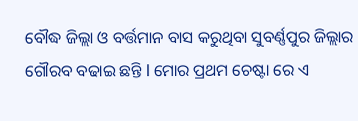ବୌଦ୍ଧ ଜିଲ୍ଲା ଓ ବର୍ତ୍ତମାନ ବାସ କରୁଥିବା ସୁବର୍ଣ୍ଣପୁର ଜିଲ୍ଲାର ଗୌରବ ବଢାଇ ଛନ୍ତି l ମୋର ପ୍ରଥମ ଚେଷ୍ଟା ରେ ଏ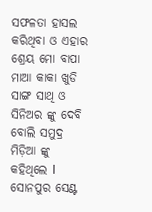ସଫଳତା ହାସଲ କରିଥିବା ଓ ଏହାର ଶ୍ରେୟ ମୋ ବାପା ମାଆ କାକା ଖୁଡି ସାଙ୍ଗ ସାଥି ଓ ସିନିଅର ଙ୍କୁ ଦେବି ବୋଲି ସମୁଦ୍ର ମିଡ଼ିଆ ଙ୍କୁ କହିଥିଲେ l ସୋନପୁର ସେଣ୍ଟ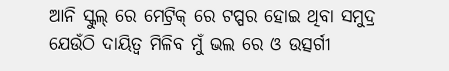ଆନି ସ୍କୁଲ୍ ରେ ମେଟ୍ରିକ୍ ରେ ଟପ୍ପର ହୋଇ ଥିବା ସମୁଦ୍ର ଯେଉଁଠି ଦାୟିତ୍ୱ ମିଳିବ ମୁଁ ଭଲ ରେ ଓ ଉତ୍ସର୍ଗୀ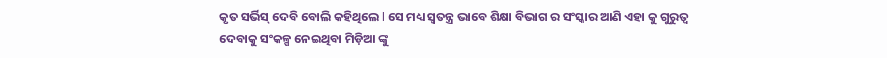କୃତ ସର୍ଭିସ୍ ଦେବି ବୋଲି କହିଥିଲେ l ସେ ମଧ୍ୟ ସ୍ଵତନ୍ତ୍ର ଭାବେ ଶିକ୍ଷା ବିଭାଗ ର ସଂସ୍କାର ଆଣି ଏହା କୁ ଗୁରୁତ୍ଵ ଦେବାକୁ ସଂକଳ୍ପ ନେଇଥିବା ମିଡ଼ିଆ ଙ୍କୁ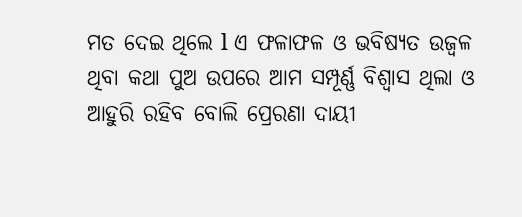ମତ ଦେଇ ଥିଲେ l ଏ ଫଳାଫଳ ଓ ଭବିଷ୍ୟତ ଉଜ୍ବଳ ଥିବା କଥା ପୁଅ ଉପରେ ଆମ ସମ୍ପୂର୍ଣ୍ଣ ବିଶ୍ୱାସ ଥିଲା ଓ ଆହୁରି ରହିବ ବୋଲି ପ୍ରେରଣା ଦାୟୀ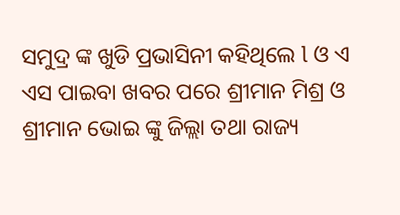ସମୁଦ୍ର ଙ୍କ ଖୁଡି ପ୍ରଭାସିନୀ କହିଥିଲେ l ଓ ଏ ଏସ ପାଇବା ଖବର ପରେ ଶ୍ରୀମାନ ମିଶ୍ର ଓ ଶ୍ରୀମାନ ଭୋଇ ଙ୍କୁ ଜିଲ୍ଲା ତଥା ରାଜ୍ୟ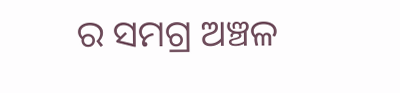ର ସମଗ୍ର ଅଞ୍ଚଳ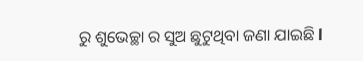ରୁ ଶୁଭେଚ୍ଛା ର ସୁଅ ଛୁଟୁଥିବା ଜଣା ଯାଇଛି l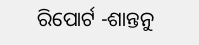ରିପୋର୍ଟ -ଶାନ୍ତନୁ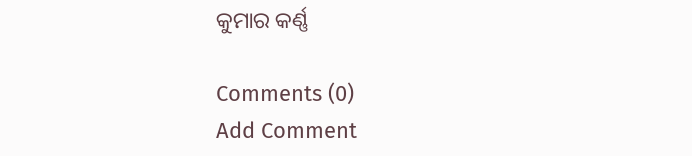କୁମାର କର୍ଣ୍ଣ

Comments (0)
Add Comment